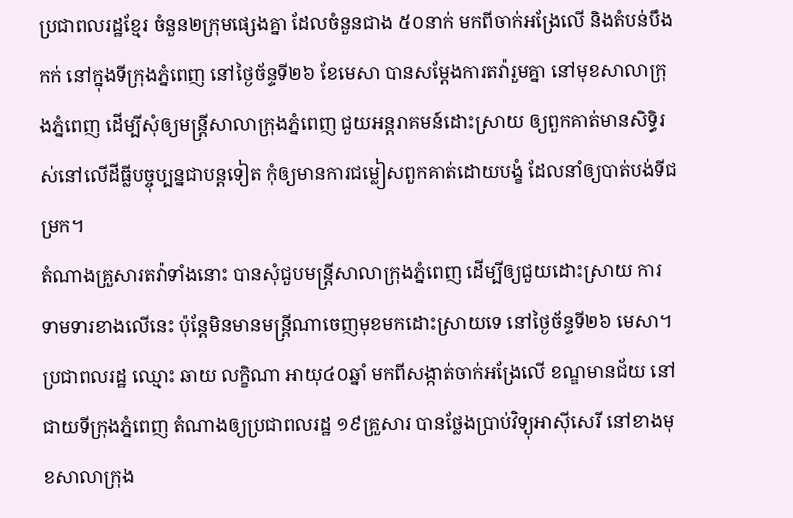ប្រជាពលរដ្ឋខ្មែរ ចំនួន២ក្រុមផ្សេងគ្នា ដែលចំនួនជាង ៥០នាក់ មកពីចាក់អង្រែលើ និងតំបន់បឹងកក់ នៅក្នុងទីក្រុងភ្នំពេញ នៅថ្ងៃច័ន្ទទី២៦ ខែមេសា បានសម្ដែងការតវ៉ារួមគ្នា នៅមុខសាលាក្រុងភ្នំពេញ ដើម្បីសុំឲ្យមន្ត្រីសាលាក្រុងភ្នំពេញ ជួយអន្តរាគមន៍ដោះស្រាយ ឲ្យពួកគាត់មានសិទ្ធិរស់នៅលើដីធ្លីបច្ចុប្បន្នជាបន្តទៀត កុំឲ្យមានការជម្លៀសពួកគាត់ដោយបង្ខំ ដែលនាំឲ្យបាត់បង់ទីជម្រក។
តំណាងគ្រួសារតវ៉ាទាំងនោះ បានសុំជួបមន្ត្រីសាលាក្រុងភ្នំពេញ ដើម្បីឲ្យជួយដោះស្រាយ ការទាមទារខាងលើនេះ ប៉ុន្តែមិនមានមន្ត្រីណាចេញមុខមកដោះស្រាយទេ នៅថ្ងៃច័ន្ទទី២៦ មេសា។
ប្រជាពលរដ្ឋ ឈ្មោះ ឆាយ លក្ខិណា អាយុ៤០ឆ្នាំ មកពីសង្កាត់ចាក់អង្រែលើ ខណ្ឌមានជ័យ នៅជាយទីក្រុងភ្នំពេញ តំណាងឲ្យប្រជាពលរដ្ឋ ១៩គ្រួសារ បានថ្លែងប្រាប់វិទ្យុអាស៊ីសេរី នៅខាងមុខសាលាក្រុង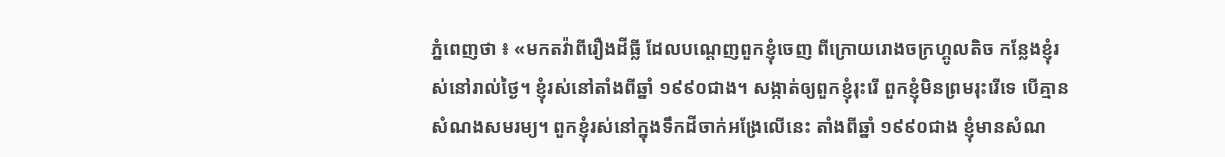ភ្នំពេញថា ៖ «មកតវ៉ាពីរឿងដីធ្លី ដែលបណ្ដេញពួកខ្ញុំចេញ ពីក្រោយរោងចក្រហ្គូលតិច កន្លែងខ្ញុំរស់នៅរាល់ថ្ងៃ។ ខ្ញុំរស់នៅតាំងពីឆ្នាំ ១៩៩០ជាង។ សង្កាត់ឲ្យពួកខ្ញុំរុះរើ ពួកខ្ញុំមិនព្រមរុះរើទេ បើគ្មានសំណងសមរម្យ។ ពួកខ្ញុំរស់នៅក្នុងទឹកដីចាក់អង្រែលើនេះ តាំងពីឆ្នាំ ១៩៩០ជាង ខ្ញុំមានសំណ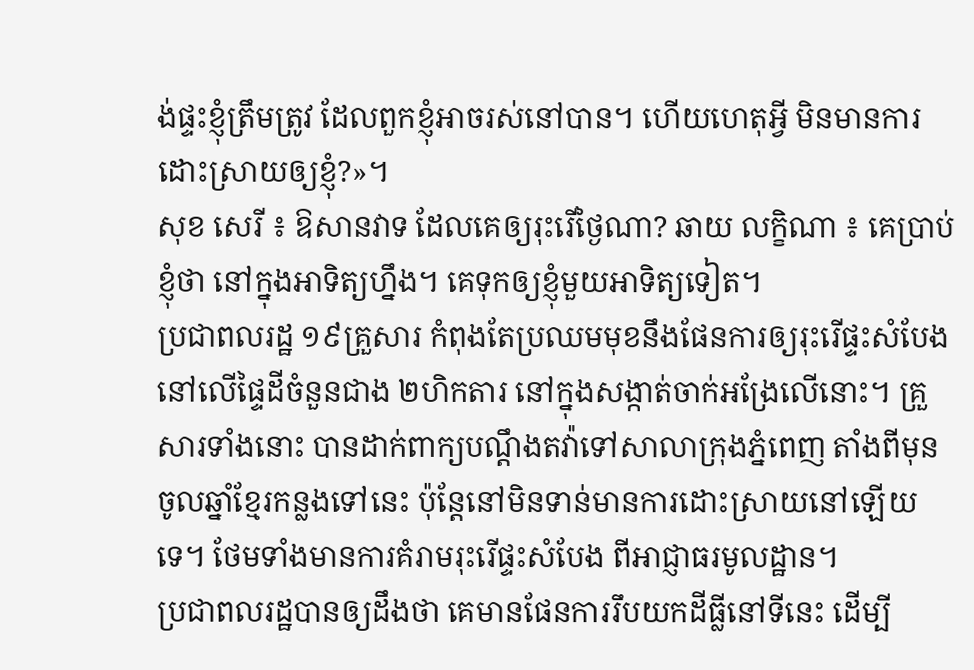ង់ផ្ទះខ្ញុំត្រឹមត្រូវ ដែលពួកខ្ញុំអាចរស់នៅបាន។ ហើយហេតុអ្វី មិនមានការដោះស្រាយឲ្យខ្ញុំ?»។
សុខ សេរី ៖ ឱសានវាទ ដែលគេឲ្យរុះរើថ្ងៃណា? ឆាយ លក្ខិណា ៖ គេប្រាប់ខ្ញុំថា នៅក្នុងអាទិត្យហ្នឹង។ គេទុកឲ្យខ្ញុំមួយអាទិត្យទៀត។
ប្រជាពលរដ្ឋ ១៩គ្រួសារ កំពុងតែប្រឈមមុខនឹងផែនការឲ្យរុះរើផ្ទះសំបែង នៅលើផ្ទៃដីចំនួនជាង ២ហិកតារ នៅក្នុងសង្កាត់ចាក់អង្រែលើនោះ។ គ្រួសារទាំងនោះ បានដាក់ពាក្យបណ្ដឹងតវ៉ាទៅសាលាក្រុងភ្នំពេញ តាំងពីមុនចូលឆ្នាំខ្មែរកន្លងទៅនេះ ប៉ុន្តែនៅមិនទាន់មានការដោះស្រាយនៅឡើយទេ។ ថែមទាំងមានការគំរាមរុះរើផ្ទះសំបែង ពីអាជ្ញាធរមូលដ្ឋាន។
ប្រជាពលរដ្ឋបានឲ្យដឹងថា គេមានផែនការរឹបយកដីធ្លីនៅទីនេះ ដើម្បី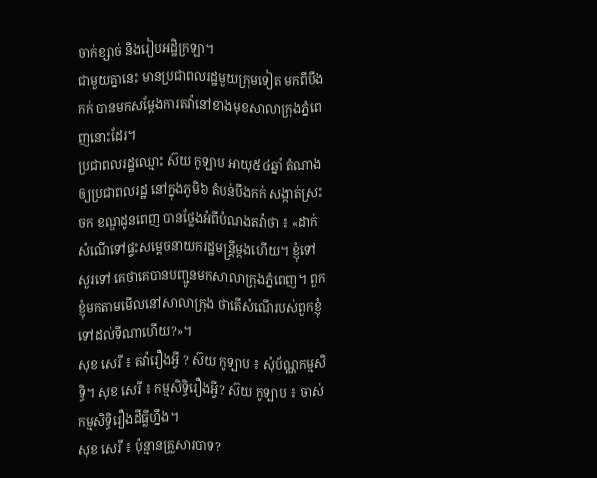ចាក់ខ្សាច់ និងរៀបអដ្ឋិក្រឡា។
ជាមួយគ្នានេះ មានប្រជាពលរដ្ឋមួយក្រុមទៀត មកពីបឹងកក់ បានមកសម្ដែងការតវ៉ានៅខាងមុខសាលាក្រុងភ្នំពេញនោះដែរ។
ប្រជាពលរដ្ឋឈ្មោះ ស៊យ កូឡាប អាយុ៥៤ឆ្នាំ តំណាងឲ្យប្រជាពលរដ្ឋ នៅក្នុងភូមិ៦ តំបន់បឹងកក់ សង្កាត់ស្រះចក ខណ្ឌដូនពេញ បានថ្លែងអំពីបំណងតវ៉ាថា ៖ «ដាក់សំណើទៅផ្ទះសម្ដេចនាយករដ្ឋមន្ត្រីម្ដងហើយ។ ខ្ញុំទៅសួរទៅ គេថាគេបានបញ្ជូនមកសាលាក្រុងភ្នំពេញ។ ពួកខ្ញុំមកតាមមើលនៅសាលាក្រុង ថាតើសំណើរបស់ពួកខ្ញុំ ទៅដល់ទីណាហើយ?»។
សុខ សេរី ៖ តវ៉ារឿងអ្វី ? ស៊យ កូទ្បាប ៖ សុំប័ណ្ណកម្មសិទ្ធិ។ សុខ សេរី ៖ កម្មសិទ្ធិរឿងអ្វី? ស៊យ កូទ្បាប ៖ ចាស់ កម្មសិទ្ធិរឿងដីធ្លីហ្នឹង។
សុខ សេរី ៖ ប៉ុន្មានគ្រួសារបាទ?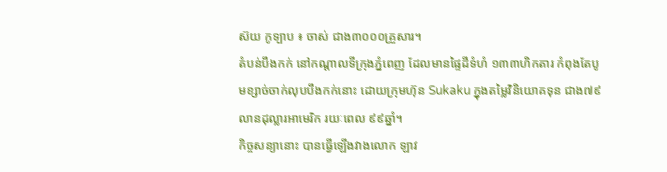ស៊យ កូទ្បាប ៖ ចាស់ ជាង៣០០០គ្រួសារ។
តំបន់បឹងកក់ នៅកណ្ដាលទីក្រុងភ្នំពេញ ដែលមានផ្ទៃដីទំហំ ១៣៣ហិកតារ កំពុងតែបូមខ្សាច់ចាក់លុបបឹងកក់នោះ ដោយក្រុមហ៊ុន Sukaku ក្នុងតម្លៃវិនិយោគទុន ជាង៧៩លានដុល្លារអាមេរិក រយៈពេល ៩៩ឆ្នាំ។
កិច្ចសន្យានោះ បានធ្វើឡើងវាងលោក ឡាវ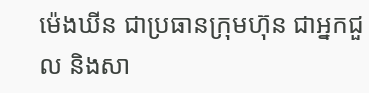ម៉េងឃីន ជាប្រធានក្រុមហ៊ុន ជាអ្នកជួល និងសា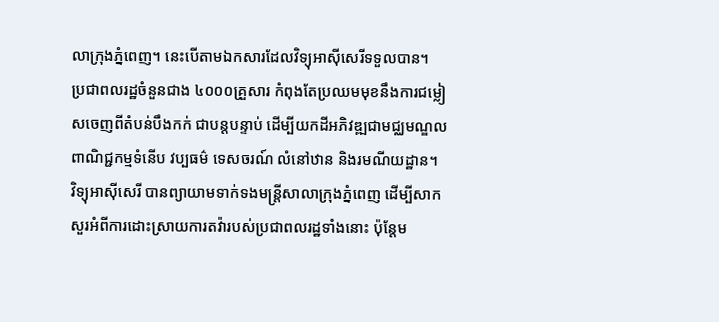លាក្រុងភ្នំពេញ។ នេះបើតាមឯកសារដែលវិទ្យុអាស៊ីសេរីទទួលបាន។
ប្រជាពលរដ្ឋចំនួនជាង ៤០០០គ្រួសារ កំពុងតែប្រឈមមុខនឹងការជម្លៀសចេញពីតំបន់បឹងកក់ ជាបន្តបន្ទាប់ ដើម្បីយកដីអភិវឌ្ឍជាមជ្ឈមណ្ឌលពាណិជ្ជកម្មទំនើប វប្បធម៌ ទេសចរណ៍ លំនៅឋាន និងរមណីយដ្ឋាន។
វិទ្យុអាស៊ីសេរី បានព្យាយាមទាក់ទងមន្ត្រីសាលាក្រុងភ្នំពេញ ដើម្បីសាកសួរអំពីការដោះស្រាយការតវ៉ារបស់ប្រជាពលរដ្ឋទាំងនោះ ប៉ុន្តែម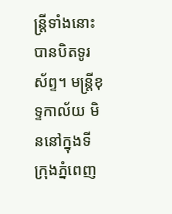ន្ត្រីទាំងនោះ បានបិតទូរស័ព្ទ។ មន្ត្រីខុទ្ទកាល័យ មិននៅក្នុងទីក្រុងភ្នំពេញ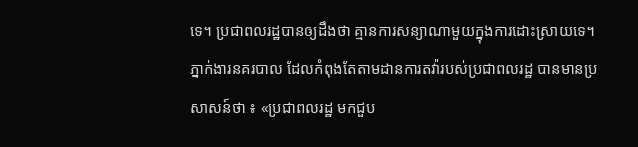ទេ។ ប្រជាពលរដ្ឋបានឲ្យដឹងថា គ្មានការសន្យាណាមួយក្នុងការដោះស្រាយទេ។
ភ្នាក់ងារនគរបាល ដែលកំពុងតែតាមដានការតវ៉ារបស់ប្រជាពលរដ្ឋ បានមានប្រសាសន៍ថា ៖ «ប្រជាពលរដ្ឋ មកជួប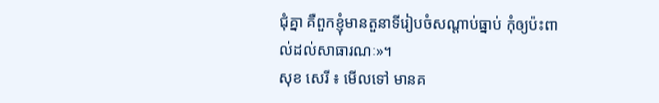ជុំគ្នា គឺពួកខ្ញុំមានតួនាទីរៀបចំសណ្ដាប់ធ្នាប់ កុំឲ្យប៉ះពាល់ដល់សាធារណៈ»។
សុខ សេរី ៖ មើលទៅ មានគ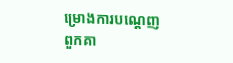ម្រោងការបណ្ដេញពួកគា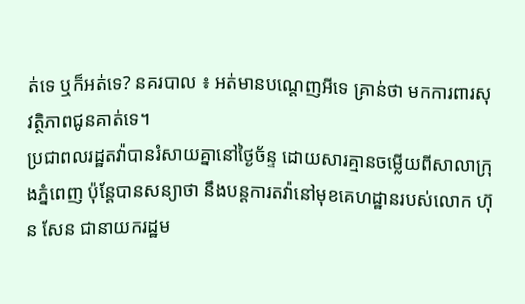ត់ទេ ឬក៏អត់ទេ? នគរបាល ៖ អត់មានបណ្ដេញអីទេ គ្រាន់ថា មកការពារសុវត្ថិភាពជូនគាត់ទេ។
ប្រជាពលរដ្ឋតវ៉ាបានរំសាយគ្នានៅថ្ងៃច័ន្ទ ដោយសារគ្មានចម្លើយពីសាលាក្រុងភ្នំពេញ ប៉ុន្តែបានសន្យាថា នឹងបន្តការតវ៉ានៅមុខគេហដ្ឋានរបស់លោក ហ៊ុន សែន ជានាយករដ្ឋម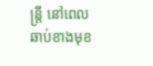ន្ត្រី នៅពេលឆាប់ខាងមុខ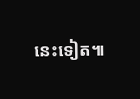នេះទៀត៕